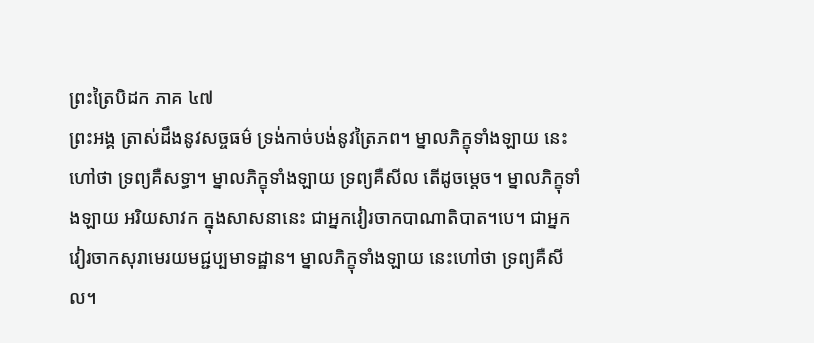ព្រះត្រៃបិដក ភាគ ៤៧
ព្រះអង្គ ត្រាស់ដឹងនូវសច្ចធម៌ ទ្រង់កាច់បង់នូវត្រៃភព។ ម្នាលភិក្ខុទាំងឡាយ នេះហៅថា ទ្រព្យគឺសទ្ធា។ ម្នាលភិក្ខុទាំងឡាយ ទ្រព្យគឺសីល តើដូចម្តេច។ ម្នាលភិក្ខុទាំងឡាយ អរិយសាវក ក្នុងសាសនានេះ ជាអ្នកវៀរចាកបាណាតិបាត។បេ។ ជាអ្នកវៀរចាកសុរាមេរយមជ្ជប្បមាទដ្ឋាន។ ម្នាលភិក្ខុទាំងឡាយ នេះហៅថា ទ្រព្យគឺសីល។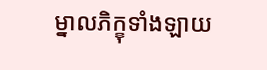ម្នាលភិក្ខុទាំងឡាយ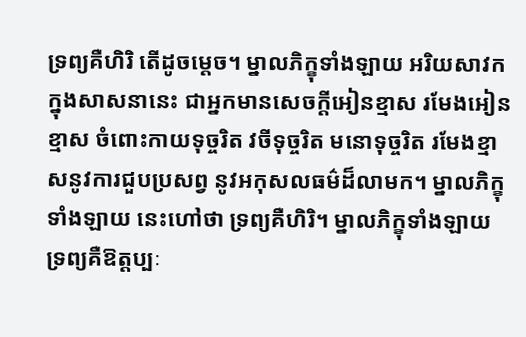ទ្រព្យគឺហិរិ តើដូចម្តេច។ ម្នាលភិក្ខុទាំងឡាយ អរិយសាវក ក្នុងសាសនានេះ ជាអ្នកមានសេចក្តីអៀនខ្មាស រមែងអៀនខ្មាស ចំពោះកាយទុច្ចរិត វចីទុច្ចរិត មនោទុច្ចរិត រមែងខ្មាសនូវការជួបប្រសព្វ នូវអកុសលធម៌ដ៏លាមក។ ម្នាលភិក្ខុទាំងឡាយ នេះហៅថា ទ្រព្យគឺហិរិ។ ម្នាលភិក្ខុទាំងឡាយ ទ្រព្យគឺឱត្តប្បៈ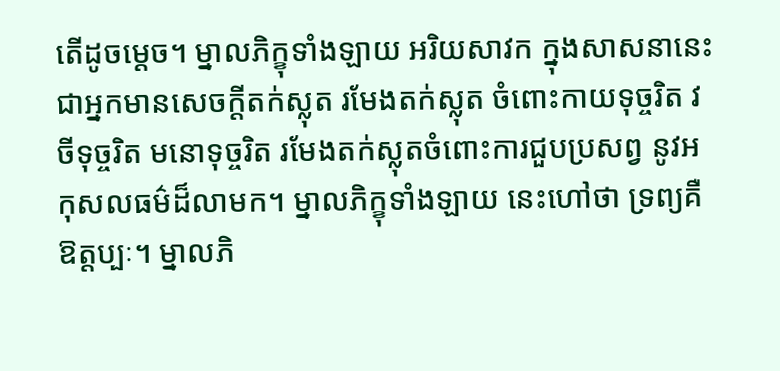តើដូចម្តេច។ ម្នាលភិក្ខុទាំងឡាយ អរិយសាវក ក្នុងសាសនានេះ ជាអ្នកមានសេចក្តីតក់ស្លុត រមែងតក់ស្លុត ចំពោះកាយទុច្ចរិត វចីទុច្ចរិត មនោទុច្ចរិត រមែងតក់ស្លុតចំពោះការជួបប្រសព្វ នូវអកុសលធម៌ដ៏លាមក។ ម្នាលភិក្ខុទាំងឡាយ នេះហៅថា ទ្រព្យគឺឱត្តប្បៈ។ ម្នាលភិ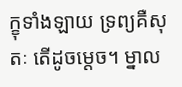ក្ខុទាំងឡាយ ទ្រព្យគឺសុតៈ តើដូចម្តេច។ ម្នាល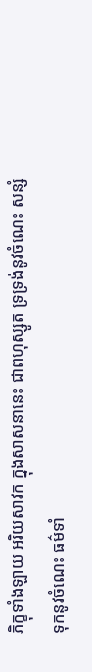ភិក្ខុទាំងឡាយ អរិយសាវក ក្នុងសាសនានេះ ជាពហុស្សូត ទ្រទ្រង់នូវចំណេះ សន្សំទុកនូវចំណេះ ធម៌ទាំ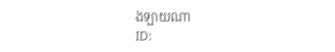ងឡាយណា
ID: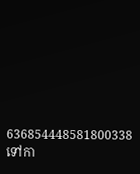636854448581800338
ទៅកា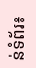ន់ទំព័រ៖